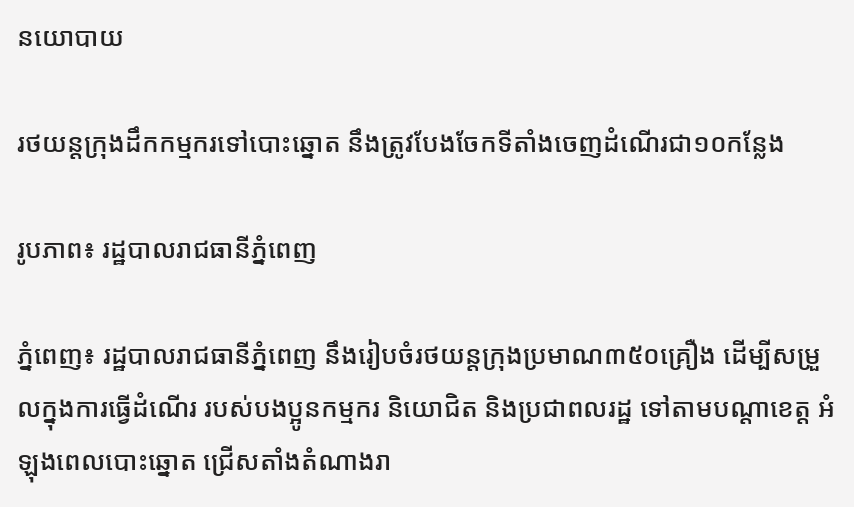នយោបាយ

រថយន្តក្រុងដឹកកម្មករទៅបោះឆ្នោត នឹងត្រូវបែងចែកទីតាំងចេញដំណើរជា១០កន្លែង

រូបភាព៖ រដ្ឋបាលរាជធានីភ្នំពេញ

ភ្នំពេញ៖ រដ្ឋបាលរាជធានីភ្នំពេញ នឹងរៀបចំរថយន្តក្រុងប្រមាណ៣៥០គ្រឿង ដើម្បីសម្រួលក្នុងការធ្វើដំណើរ របស់បងប្អូនកម្មករ និយោជិត និងប្រជាពលរដ្ឋ ទៅតាមបណ្តាខេត្ត អំឡុងពេលបោះឆ្នោត ជ្រើសតាំងតំណាងរា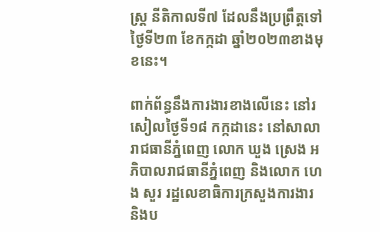ស្ត្រ នីតិកាលទី៧ ដែលនឹងប្រព្រឹត្តទៅថ្ងៃទី២៣ ខែកក្កដា ឆ្នាំ២០២៣ខាងមុខនេះ។

ពាក់ព័ន្ធនឹងការងារខាងលើនេះ នៅរសៀលថ្ងៃទី១៨ កក្កដានេះ នៅសាលារាជធានីភ្នំពេញ លោក ឃួង ស្រេង អភិបាលរាជធានីភ្នំពេញ និងលោក ហេង សួរ រដ្ឋលេខាធិការក្រសួងការងារ និងប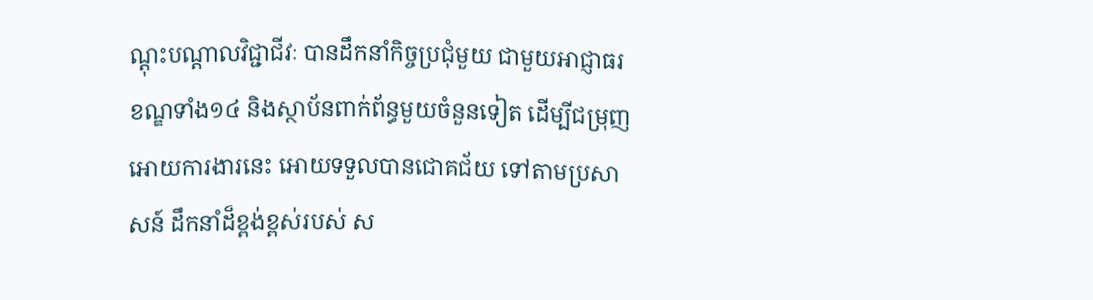ណ្តុះបណ្តាលវិជ្ជាជីវៈ បានដឹកនាំកិច្ចប្រជុំមួយ ជាមួយអាជ្ញាធរខណ្ឌទាំង១៤ និងស្ថាប័នពាក់ព័ន្ធមួយចំនួនទៀត ដើម្បីជម្រុញអោយការងារនេះ អោយទទួលបានជោគជ័យ ទៅតាមប្រសាសន៍ ដឹកនាំដ៏ខ្ពង់ខ្ពស់របស់ ស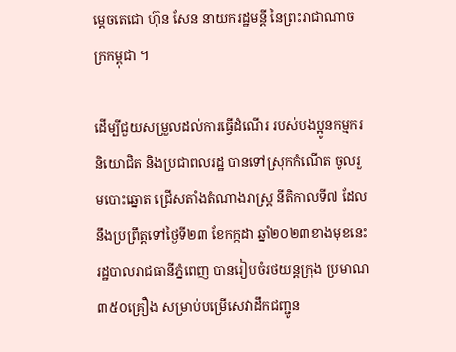ម្តេចតេជោ ហ៊ុន សែន នាយករដ្ឋមន្តី នៃព្រះរាជាណាចក្រកម្ពុជា ។

ដើម្បីជួយសម្រួលដល់ការធ្វើដំណើរ របស់បងប្អូនកម្មករ និយោជិត និងប្រជាពលរដ្ឋ បានទៅស្រុកកំណើត ចូលរួមបោះឆ្នោត ជ្រើសតាំងតំណាងរាស្ត្រ នីតិកាលទី៧ ដែលនឹងប្រព្រឹត្តទៅថ្ងៃទី២៣ ខែកក្កដា ឆ្នាំ២០២៣ខាងមុខនេះ រដ្ឋបាលរាជធានីភ្នំពេញ បានរៀបចំរថយន្តក្រុង ប្រមាណ៣៥០គ្រឿង សម្រាប់បម្រើសេវាដឹកជញ្ជូន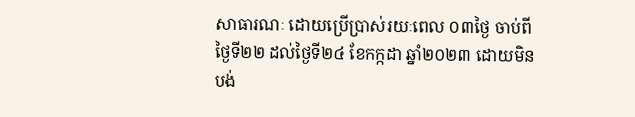សាធារណៈ ដោយប្រើប្រាស់រយៈពេល ០៣ថ្ងៃ ចាប់ពីថ្ងៃទី២២ ដល់ថ្ងៃទី២៤ ខែកក្កដា ឆ្នាំ២០២៣ ដោយមិនបង់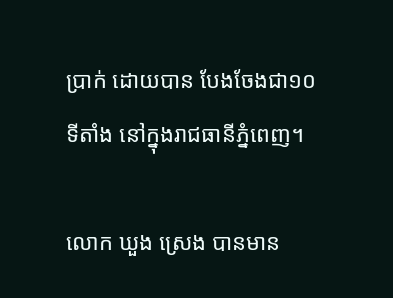ប្រាក់ ដោយបាន បែងចែងជា១០ទីតាំង នៅក្នុងរាជធានីភ្នំពេញ។

លោក ឃួង ស្រេង បានមាន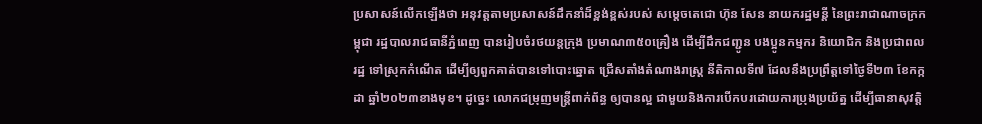ប្រសាសន៍លើកឡើងថា អនុវត្តតាមប្រសាសន៍ដឹកនាំដ៏ខ្ពង់ខ្ពស់របស់ សម្តេចតេជោ ហ៊ុន សែន នាយករដ្ឋមន្តី នៃព្រះរាជាណាចក្រកម្ពុជា រដ្ឋបាលរាជធានីភ្នំពេញ បានរៀបចំរថយន្តក្រុង ប្រមាណ៣៥០គ្រឿង ដើម្បីដឹកជញ្ជូន បងប្អូនកម្មករ និយោជិក និងប្រជាពលរដ្ឋ ទៅស្រុកកំណើត ដើម្បីឲ្យពួកគាត់បានទៅបោះឆ្នោត ជ្រើសតាំងតំណាងរាស្ត្រ នីតិកាលទី៧ ដែលនឹងប្រព្រឹត្តទៅថ្ងៃទី២៣ ខែកក្កដា ឆ្នាំ២០២៣ខាងមុខ។ ដូច្នេះ លោកជម្រុញមន្ត្រីពាក់ព័ន្ធ ឲ្យបានល្អ ជាមួយនិងការបើកបរដោយការប្រុងប្រយ័ត្ន ដើម្បីធានាសុវត្តិ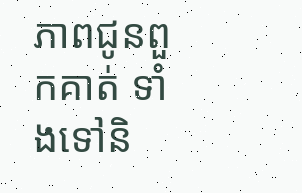ភាពជូនពួកគាត់ ទាំងទៅនិ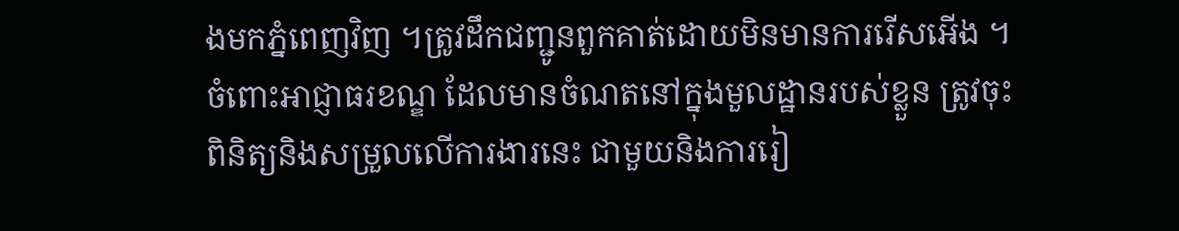ងមកភ្នំពេញវិញ ។ត្រូវដឹកជញ្ជូនពួកគាត់ដោយមិនមានការរើសអើង ។ ចំពោះអាជ្ញាធរខណ្ឌ ដែលមានចំណតនៅក្នុងមួលដ្ឋានរបស់ខ្លួន ត្រូវចុះពិនិត្យនិងសម្រួលលើការងារនេះ ជាមួយនិងការរៀ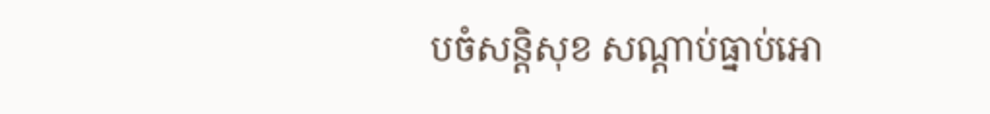បចំសន្តិសុខ សណ្តាប់ធ្នាប់អោ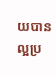យបានល្អប្រ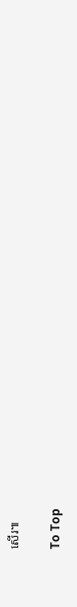សើរ៕

To Top